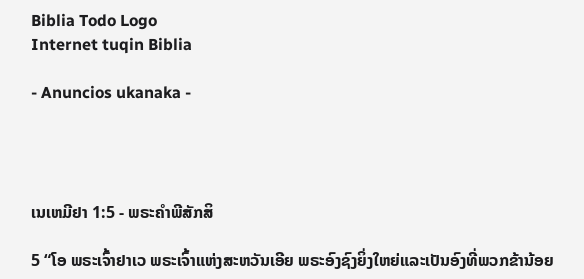Biblia Todo Logo
Internet tuqin Biblia

- Anuncios ukanaka -




ເນເຫມີຢາ 1:5 - ພຣະຄຳພີສັກສິ

5 “ໂອ ພຣະເຈົ້າຢາເວ ພຣະເຈົ້າແຫ່ງສະຫວັນເອີຍ ພຣະອົງຊົງຍິ່ງໃຫຍ່ແລະເປັນອົງທີ່ພວກຂ້ານ້ອຍ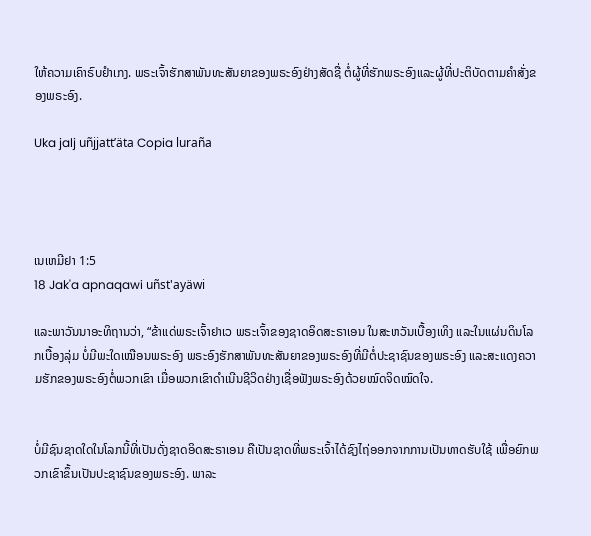ໃຫ້ຄວາມເຄົາຣົບຢຳເກງ. ພຣະເຈົ້າຮັກສາພັນທະສັນຍາຂອງພຣະອົງຢ່າງສັດຊື່ ຕໍ່ຜູ້ທີ່ຮັກພຣະອົງແລະຜູ້ທີ່ປະຕິບັດຕາມຄຳສັ່ງຂອງພຣະອົງ.

Uka jalj uñjjattʼäta Copia luraña




ເນເຫມີຢາ 1:5
18 Jak'a apnaqawi uñst'ayäwi

ແລະພາວັນນາອະທິຖານວ່າ, “ຂ້າແດ່ພຣະເຈົ້າຢາເວ ພຣະເຈົ້າຂອງຊາດອິດສະຣາເອນ ໃນສະຫວັນເບື້ອງເທິງ ແລະໃນແຜ່ນດິນໂລກເບື້ອງລຸ່ມ ບໍ່ມີພະໃດເໝືອນພຣະອົງ ພຣະອົງຮັກສາພັນທະສັນຍາຂອງພຣະອົງທີ່ມີຕໍ່ປະຊາຊົນຂອງພຣະອົງ ແລະສະແດງຄວາມຮັກຂອງພຣະອົງຕໍ່ພວກເຂົາ ເມື່ອພວກເຂົາດຳເນີນຊີວິດຢ່າງເຊື່ອຟັງພຣະອົງດ້ວຍໝົດຈິດໝົດໃຈ.


ບໍ່ມີຊົນຊາດໃດໃນໂລກນີ້ທີ່ເປັນດັ່ງຊາດອິດສະຣາເອນ ຄືເປັນຊາດທີ່ພຣະເຈົ້າໄດ້ຊົງໄຖ່ອອກຈາກການເປັນທາດຮັບໃຊ້ ເພື່ອຍົກພວກເຂົາຂຶ້ນເປັນປະຊາຊົນຂອງພຣະອົງ. ພາລະ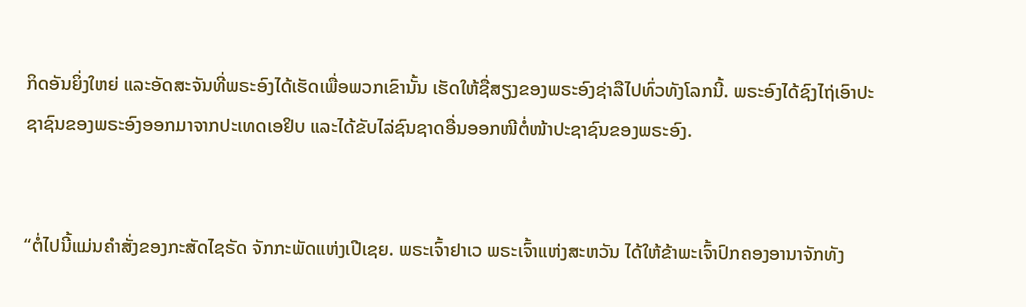ກິດອັນຍິ່ງໃຫຍ່ ແລະອັດສະຈັນທີ່ພຣະອົງໄດ້ເຮັດເພື່ອພວກເຂົານັ້ນ ເຮັດໃຫ້ຊື່ສຽງຂອງພຣະອົງຊ່າລືໄປທົ່ວທັງໂລກນີ້. ພຣະອົງໄດ້ຊົງໄຖ່ເອົາປະຊາຊົນຂອງພຣະອົງອອກມາຈາກປະເທດເອຢິບ ແລະໄດ້ຂັບໄລ່ຊົນຊາດອື່ນອອກໜີຕໍ່ໜ້າປະຊາຊົນຂອງພຣະອົງ.


“ຕໍ່ໄປນີ້ແມ່ນຄຳສັ່ງຂອງກະສັດໄຊຣັດ ຈັກກະພັດແຫ່ງເປີເຊຍ. ພຣະເຈົ້າຢາເວ ພຣະເຈົ້າແຫ່ງສະຫວັນ ໄດ້ໃຫ້ຂ້າພະເຈົ້າປົກຄອງອານາຈັກທັງ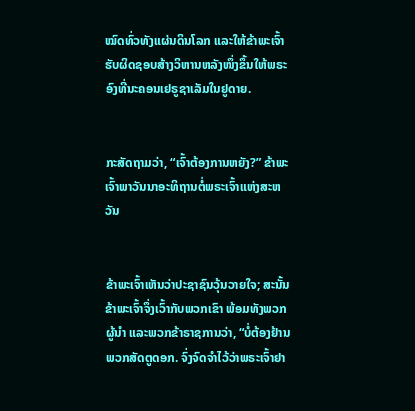ໝົດທົ່ວທັງແຜ່ນດິນໂລກ ແລະໃຫ້ຂ້າພະເຈົ້າຮັບຜິດຊອບສ້າງວິຫານຫລັງໜຶ່ງຂຶ້ນໃຫ້ພຣະອົງທີ່ນະຄອນເຢຣູຊາເລັມໃນຢູດາຍ.


ກະສັດຖາມວ່າ, “ເຈົ້າຕ້ອງການຫຍັງ?” ຂ້າພະເຈົ້າພາວັນນາອະທິຖານຕໍ່ພຣະເຈົ້າແຫ່ງສະຫວັນ


ຂ້າພະເຈົ້າເຫັນວ່າປະຊາຊົນວຸ້ນວາຍໃຈ; ສະນັ້ນ ຂ້າພະເຈົ້າຈຶ່ງເວົ້າກັບພວກເຂົາ ພ້ອມທັງພວກຜູ້ນຳ ແລະພວກຂ້າຣາຊການວ່າ, “ບໍ່ຕ້ອງຢ້ານພວກສັດຕູດອກ. ຈົ່ງຈົດຈຳໄວ້ວ່າພຣະເຈົ້າຢາ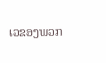ເວຂອງພວກ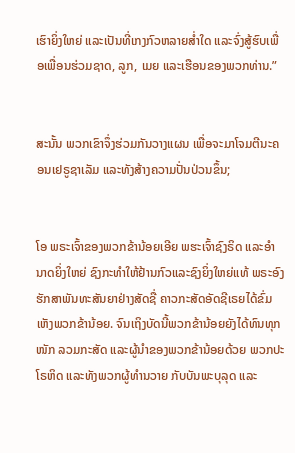ເຮົາຍິ່ງໃຫຍ່ ແລະເປັນທີ່ເກງກົວຫລາຍສໍ່າໃດ ແລະຈົ່ງສູ້ຮົບເພື່ອເພື່ອນຮ່ວມຊາດ, ລູກ, ເມຍ ແລະເຮືອນຂອງພວກທ່ານ.”


ສະນັ້ນ ພວກເຂົາຈຶ່ງຮ່ວມກັນວາງແຜນ ເພື່ອຈະມາໂຈມຕີນະຄອນເຢຣູຊາເລັມ ແລະທັງສ້າງຄວາມປັ່ນປ່ວນຂຶ້ນ;


ໂອ ພຣະເຈົ້າຂອງພວກຂ້ານ້ອຍເອີຍ ພຮະເຈົ້າຊົງຣິດ ແລະອຳນາດຍິ່ງໃຫຍ່ ຊົງກະທຳໃຫ້ຢ້ານກົວແລະຊົງຍິ່ງໃຫຍ່ແທ້ ພຣະອົງຮັກສາພັນທະສັນຍາຢ່າງສັດຊື່ ຄາວກະສັດອັດຊີເຣຍໄດ້ຂົ່ມເຫັງພວກຂ້ານ້ອຍ. ຈົນເຖິງບັດນີ້ພວກຂ້ານ້ອຍຍັງໄດ້ທົນທຸກໜັກ ລວມກະສັດ ແລະຜູ້ນຳຂອງພວກຂ້ານ້ອຍດ້ວຍ ພວກປະໂຣຫິດ ແລະທັງພວກຜູ້ທຳນວາຍ ກັບບັນພະບຸລຸດ ແລະ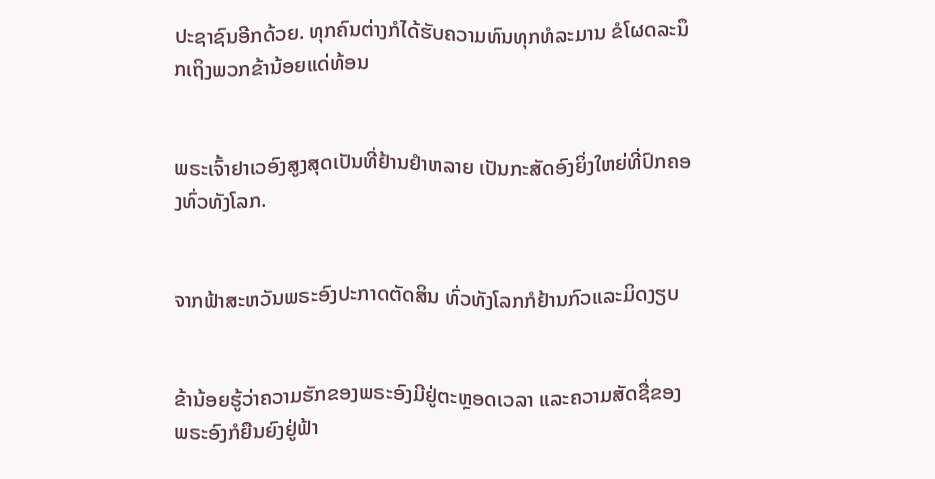ປະຊາຊົນອີກດ້ວຍ. ທຸກຄົນຕ່າງກໍໄດ້ຮັບຄວາມທົນທຸກທໍລະມານ ຂໍໂຜດລະນຶກເຖິງພວກຂ້ານ້ອຍແດ່ທ້ອນ


ພຣະເຈົ້າຢາເວອົງສູງສຸດເປັນທີ່ຢ້ານຢຳຫລາຍ ເປັນກະສັດອົງຍິ່ງໃຫຍ່ທີ່ປົກຄອງທົ່ວທັງໂລກ.


ຈາກຟ້າສະຫວັນພຣະອົງປະກາດຕັດສິນ ທົ່ວທັງໂລກກໍຢ້ານກົວແລະມິດງຽບ


ຂ້ານ້ອຍຮູ້ວ່າຄວາມຮັກຂອງພຣະອົງມີຢູ່ຕະຫຼອດເວລາ ແລະຄວາມສັດຊື່ຂອງພຣະອົງກໍຍືນຍົງຢູ່ຟ້າ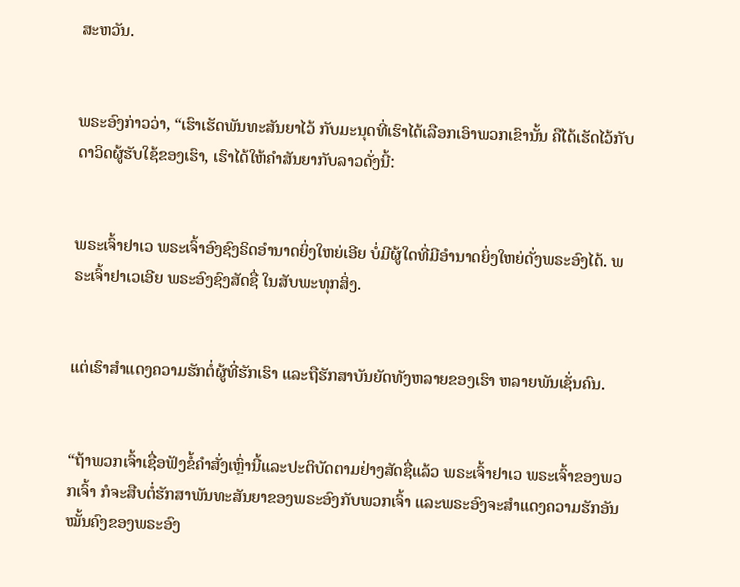ສະຫວັນ.


ພຣະອົງກ່າວວ່າ, “ເຮົາເຮັດພັນທະສັນຍາໄວ້ ກັບມະນຸດທີ່ເຮົາໄດ້ເລືອກເອົາພວກເຂົານັ້ນ ຄືໄດ້ເຮັດໄວ້ກັບດາວິດຜູ້ຮັບໃຊ້ຂອງເຮົາ, ເຮົາໄດ້ໃຫ້ຄຳສັນຍາກັບລາວດັ່ງນີ້:


ພຣະເຈົ້າຢາເວ ພຣະເຈົ້າອົງຊົງຣິດອຳນາດຍິ່ງໃຫຍ່ເອີຍ ບໍ່ມີຜູ້ໃດທີ່ມີອຳນາດຍິ່ງໃຫຍ່ດັ່ງພຣະອົງໄດ້. ພຣະເຈົ້າຢາເວເອີຍ ພຣະອົງຊົງສັດຊື່ ໃນສັບພະທຸກສິ່ງ.


ແຕ່ເຮົາສຳແດງຄວາມຮັກຕໍ່ຜູ້ທີ່ຮັກເຮົາ ແລະຖືຮັກສາບັນຍັດທັງຫລາຍຂອງເຮົາ ຫລາຍພັນເຊັ່ນຄົນ.


“ຖ້າພວກເຈົ້າເຊື່ອຟັງຂໍ້ຄຳສັ່ງເຫຼົ່ານີ້ແລະປະຕິບັດຕາມຢ່າງສັດຊື່ແລ້ວ ພຣະເຈົ້າຢາເວ ພຣະເຈົ້າຂອງພວກເຈົ້າ ກໍຈະສືບຕໍ່ຮັກສາພັນທະສັນຍາຂອງພຣະອົງກັບພວກເຈົ້າ ແລະພຣະອົງຈະສຳແດງຄວາມຮັກອັນໝັ້ນຄົງຂອງພຣະອົງ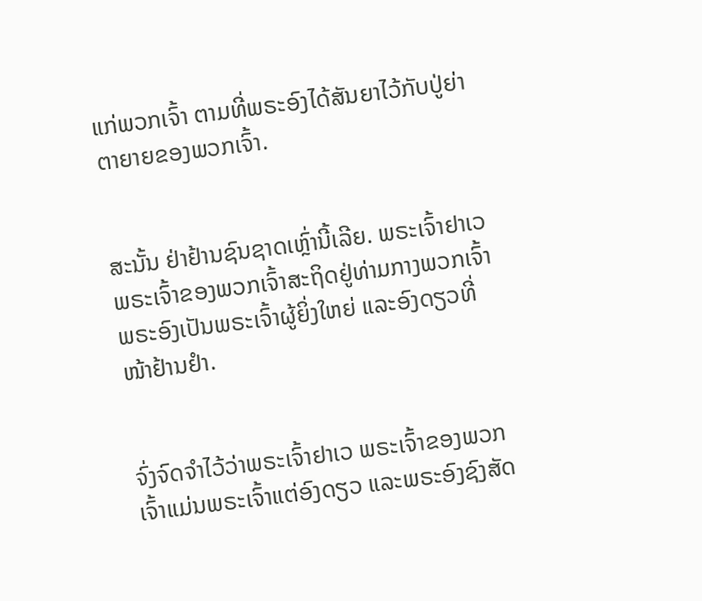ແກ່ພວກເຈົ້າ ຕາມທີ່ພຣະອົງໄດ້ສັນຍາໄວ້ກັບປູ່ຍ່າຕາຍາຍຂອງພວກເຈົ້າ.


ສະນັ້ນ ຢ່າຢ້ານຊົນຊາດເຫຼົ່ານີ້ເລີຍ. ພຣະເຈົ້າຢາເວ ພຣະເຈົ້າຂອງພວກເຈົ້າສະຖິດຢູ່ທ່າມກາງພວກເຈົ້າ ພຣະອົງເປັນພຣະເຈົ້າຜູ້ຍິ່ງໃຫຍ່ ແລະອົງດຽວທີ່ໜ້າຢ້ານຢຳ.


ຈົ່ງຈົດຈຳໄວ້ວ່າພຣະເຈົ້າຢາເວ ພຣະເຈົ້າຂອງພວກເຈົ້າແມ່ນພຣະເຈົ້າແຕ່ອົງດຽວ ແລະພຣະອົງຊົງສັດ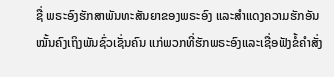ຊື່ ພຣະອົງຮັກສາພັນທະສັນຍາຂອງພຣະອົງ ແລະສຳແດງຄວາມຮັກອັນໝັ້ນຄົງເຖິງພັນຊົ່ວເຊັ່ນຄົນ ແກ່ພວກທີ່ຮັກພຣະອົງແລະເຊື່ອຟັງຂໍ້ຄຳສັ່ງ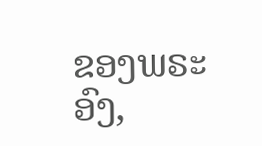ຂອງພຣະອົງ,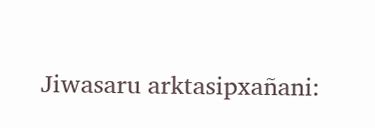Jiwasaru arktasipxañani: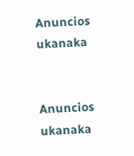Anuncios ukanaka


Anuncios ukanaka